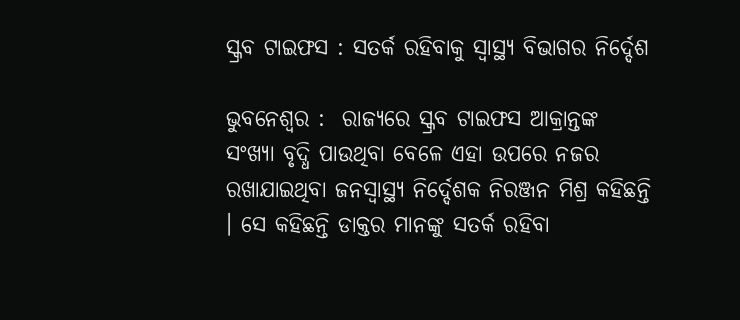ସ୍କ୍ରବ ଟାଇଫସ : ସତର୍କ ରହିବାକୁ ସ୍ୱାସ୍ଥ୍ୟ ବିଭାଗର ନିର୍ଦ୍ଦେଶ

ଭୁବନେଶ୍ୱର :  ରାଜ୍ୟରେ ସ୍କ୍ରବ ଟାଇଫସ ଆକ୍ରାନ୍ତଙ୍କ ସଂଖ୍ୟା ବୃଦ୍ଧି ପାଉଥିବା ବେଳେ ଏହା ଉପରେ ନଜର ରଖାଯାଇଥିବା ଜନସ୍ୱାସ୍ଥ୍ୟ ନିର୍ଦ୍ଦେଶକ ନିରଞ୍ଜନ ମିଶ୍ର କହିଛନ୍ତି । ସେ କହିଛନ୍ତି ଡାକ୍ତର ମାନଙ୍କୁ ସତର୍କ ରହିବା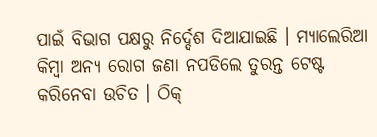ପାଇଁ ବିଭାଗ ପକ୍ଷରୁ ନିର୍ଦ୍ଦେଶ ଦିଆଯାଇଛି । ମ୍ୟାଲେରିଆ କିମ୍ବା ଅନ୍ୟ ରୋଗ ଜଣା ନପଡିଲେ ତୁରନ୍ତ ଟେଷ୍ଟ କରିନେବା ଉଚିତ । ଠିକ୍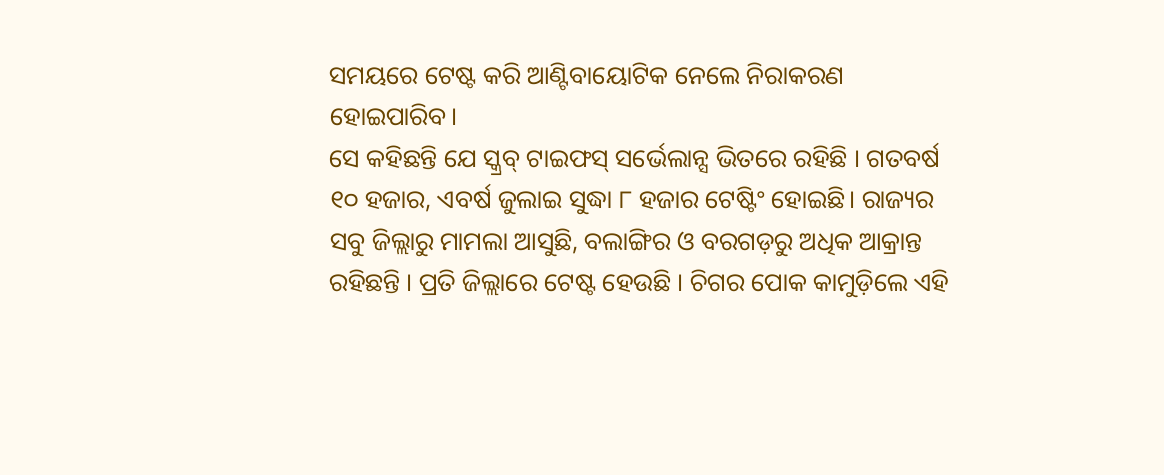ସମୟରେ ଟେଷ୍ଟ କରି ଆଣ୍ଟିବାୟୋଟିକ ନେଲେ ନିରାକରଣ ହୋଇପାରିବ।
ସେ କହିଛନ୍ତି ଯେ ସ୍କ୍ରବ୍ ଟାଇଫସ୍ ସର୍ଭେଲାନ୍ସ ଭିତରେ ରହିଛି । ଗତବର୍ଷ ୧୦ ହଜାର, ଏବର୍ଷ ଜୁଲାଇ ସୁଦ୍ଧା ୮ ହଜାର ଟେଷ୍ଟିଂ ହୋଇଛି। ରାଜ୍ୟର ସବୁ ଜିଲ୍ଲାରୁ ମାମଲା ଆସୁଛି, ବଲାଙ୍ଗିର ଓ ବରଗଡ଼ରୁ ଅଧିକ ଆକ୍ରାନ୍ତ ରହିଛନ୍ତି । ପ୍ରତି ଜିଲ୍ଲାରେ ଟେଷ୍ଟ ହେଉଛି । ଚିଗର ପୋକ କାମୁଡ଼ିଲେ ଏହି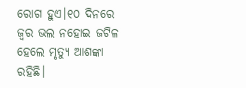ରୋଗ ହୁଏ।୧୦ ଦିନରେ ଜ୍ୱର ଭଲ ନହୋଇ ଜଟିଳ ହେଲେ ମୃତ୍ୟୁ ଆଶଙ୍କା ରହିଛି।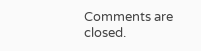Comments are closed.